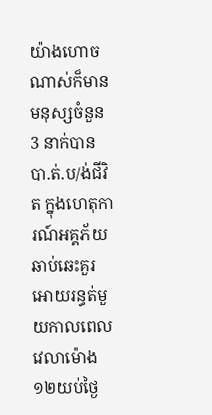យ៉ាងហោចណាស់ក៏មានមនុស្សចំនួន 3 នាក់បានបា.ត់.ប/ង់ជីវិត ក្នុងហេតុការណ៍អគ្គភ័យឆាប់ឆេះគួរអោយរន្ធត់មួយកាលពេលវេលាម៉ោង ១២យប់ថ្ងៃ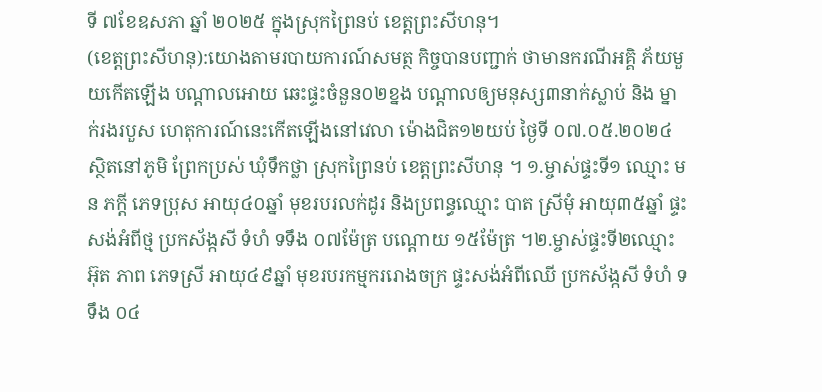ទី ៧ខែឧសភា ឆ្នាំ ២០២៥ ក្នុងស្រុកព្រៃនប់ ខេត្តព្រះសីហនុ។
(ខេត្តព្រះសីហនុ):យោងតាមរបាយការណ៍សមត្ថ កិច្ចបានបញ្ជាក់ ថាមានករណីអគ្គិ ភ័យមួយកើតឡើង បណ្តាលអោយ ឆេះផ្ទះចំនួន០២ខ្នង បណ្តាលឲ្យមនុស្ស៣នាក់ស្លាប់ និង ម្នាក់រងរបួស ហេតុការណ៍នេះកើតឡើងនៅវេលា ម៉ោងជិត១២យប់ ថ្ងៃទី ០៧.០៥.២០២៤ ស្ថិតនៅភូមិ ព្រែកប្រស់ ឃុំទឹកថ្លា ស្រុកព្រៃនប់ ខេត្តព្រះសីហនុ ។ ១.ម្ចាស់ផ្ទះទី១ ឈ្មោះ មន ភក្តី ភេទប្រុស អាយុ៤០ឆ្នាំ មុខរបរលក់ដូរ និងប្រពន្ធឈ្មោះ បាត ស្រីមុំ អាយុ៣៥ឆ្នាំ ផ្ទះសង់អំពីថ្ម ប្រកស័ង្កសី ទំហំ ទទឹង ០៧ម៉ែត្រ បណ្តោយ ១៥ម៉ែត្រ ។២.ម្ចាស់ផ្ទះទី២ឈ្មោះ អ៊ុត ភាព ភេទស្រី អាយុ៤៩ឆ្នាំ មុខរបរកម្មកររោងចក្រ ផ្ទះសង់អំពីឈើ ប្រកស័ង្កសី ទំហំ ទទឹង ០៤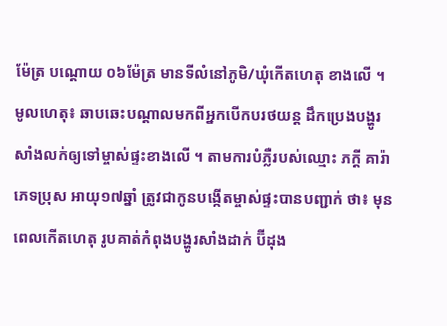ម៉ែត្រ បណ្តោយ ០៦ម៉ែត្រ មានទីលំនៅភូមិ/ឃុំកើតហេតុ ខាងលើ ។
មូលហេតុ៖ ឆាបឆេះបណ្តាលមកពីអ្នកបើកបរថយន្ត ដឹកប្រេងបង្ហូរសាំងលក់ឲ្យទៅម្ចាស់ផ្ទះខាងលើ ។ តាមការបំភ្លឺរបស់ឈ្មោះ ភក្តី គារ៉ា ភេទប្រុស អាយុ១៧ឆ្នាំ ត្រូវជាកូនបង្កើតម្ចាស់ផ្ទះបានបញ្ជាក់ ថា៖ មុនពេលកើតហេតុ រូបគាត់កំពុងបង្ហូរសាំងដាក់ ប៊ីដុង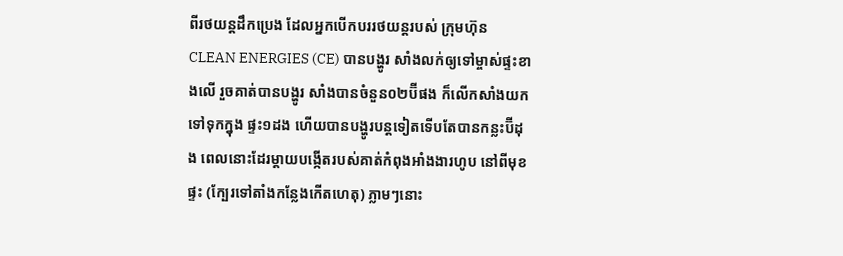ពីរថយន្តដឹកប្រេង ដែលអ្នកបើកបររថយន្តរបស់ ក្រុមហ៊ុន CLEAN ENERGIES (CE) បានបង្ហូរ សាំងលក់ឲ្យទៅម្ចាស់ផ្ទះខាងលើ រួចគាត់បានបង្ហូរ សាំងបានចំនួន០២ប៊ីផង ក៏លើកសាំងយកទៅទុកក្នុង ផ្ទះ១ដង ហើយបានបង្ហូរបន្តទៀតទើបតែបានកន្លះប៊ីដុង ពេលនោះដែរម្តាយបង្កើតរបស់គាត់កំពុងអាំងងារហូប នៅពីមុខផ្ទះ (ក្បែរទៅតាំងកន្លែងកើតហេតុ) ភ្លាមៗនោះ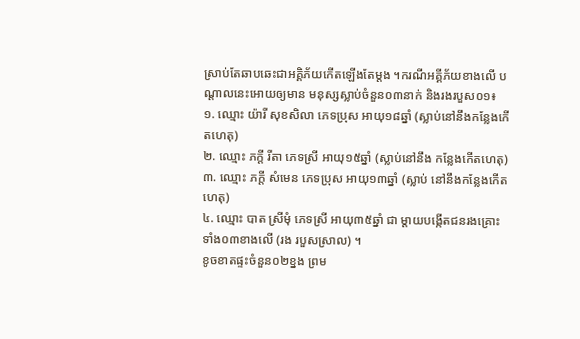ស្រាប់តែឆាបឆេះជាអគ្គិភ័យកើតឡើងតែម្តង ។ករណីអគ្គីភ័យខាងលើ បណ្តាលនេះអោយឲ្យមាន មនុស្សស្លាប់ចំនួន០៣នាក់ និងរងរបួស០១៖
១. ឈ្មោះ យ៉ារី សុខសិលា ភេទប្រុស អាយុ១៨ឆ្នាំ (ស្លាប់នៅនឹងកន្លែងកើតហេតុ)
២. ឈ្មោះ ភក្តី រីតា ភេទស្រី អាយុ១៥ឆ្នាំ (ស្លាប់នៅនឹង កន្លែងកើតហេតុ)
៣. ឈ្មោះ ភក្តី សំមេន ភេទប្រុស អាយុ១៣ឆ្នាំ (ស្លាប់ នៅនឹងកន្លែងកើតហេតុ)
៤. ឈ្មោះ បាត ស្រីមុំ ភេទស្រី អាយុ៣៥ឆ្នាំ ជា ម្តាយបង្កើតជនរងគ្រោះទាំង០៣ខាងលើ (រង របួសស្រាល) ។
ខូចខាតផ្ទះចំនួន០២ខ្នង ព្រម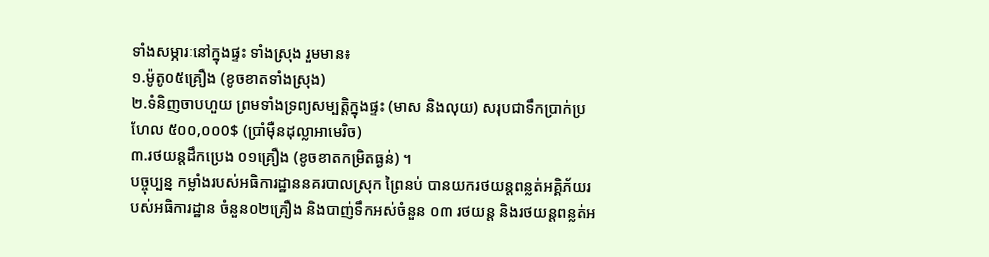ទាំងសម្ភារៈនៅក្នុងផ្ទះ ទាំងស្រុង រួមមាន៖
១.ម៉ូតូ០៥គ្រឿង (ខូចខាតទាំងស្រុង)
២.ទំនិញចាបហួយ ព្រមទាំងទ្រព្យសម្បត្តិក្នុងផ្ទះ (មាស និងលុយ) សរុបជាទឹកប្រាក់ប្រហែល ៥០០,០០0$ (ប្រាំម៉ឺនដុល្លាអាមេរិច)
៣.រថយន្តដឹកប្រេង ០១គ្រឿង (ខូចខាតកម្រិតធ្ងន់) ។
បច្ចុប្បន្ន កម្លាំងរបស់អធិការដ្ឋាននគរបាលស្រុក ព្រៃនប់ បានយករថយន្តពន្លត់អគ្គិភ័យរបស់អធិការដ្ឋាន ចំនួន០២គ្រឿង និងបាញ់ទឹកអស់ចំនួន ០៣ រថយន្ត និងរថយន្តពន្លត់អ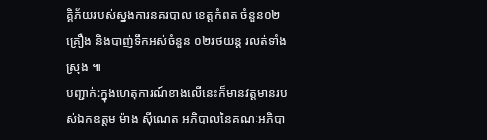គ្គិភ័យរបស់ស្នងការនគរបាល ខេត្តកំពត ចំនួន០២គ្រឿង និងបាញ់ទឹកអស់ចំនួន ០២រថយន្ត រលត់ទាំងស្រុង ៕
បញ្ជាក់:ក្នុងហេតុការណ៍ខាងលេីនេះក៏មានវត្តមានរបស់ឯកឧត្តម ម៉ាង ស៊ីណេត អភិបាលនៃគណៈអភិបា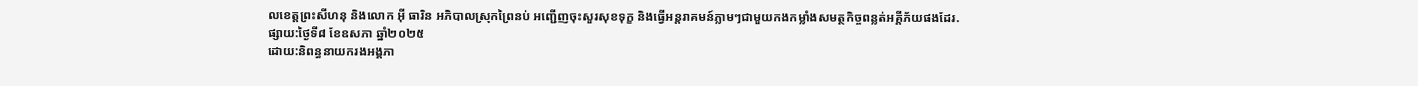លខេត្តព្រះសីហនុ និងលោក អ៊ី ធារិន អភិបាលស្រុកព្រៃនប់ អញ្ជេីញចុះសួរសុខទុក្ខ និងធ្វេីអន្តរាគមន៍ភ្លាមៗជាមួយកងកម្លាំងសមត្ថកិច្ចពន្លត់អគ្គីភ័យផងដែរ.
ផ្សាយ:ថ្ងៃទី៨ ខែឧសភា ឆ្នាំ២០២៥
ដោយ:និពន្ធនាយករងអង្គភា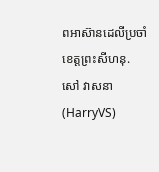ពអាស៊ានដេលីប្រចាំខេត្តព្រះសីហនុ.
សៅ វាសនា(HarryVS)